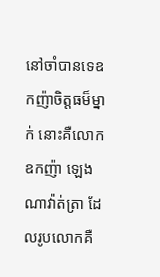នៅចាំបានទេឧកញ៉ាចិត្ដធម៏ម្នាក់ នោះគឺលោក ឧកញ៉ា ឡេង ណាវ៉ាត់ត្រា ដែលរូបលោកគឺ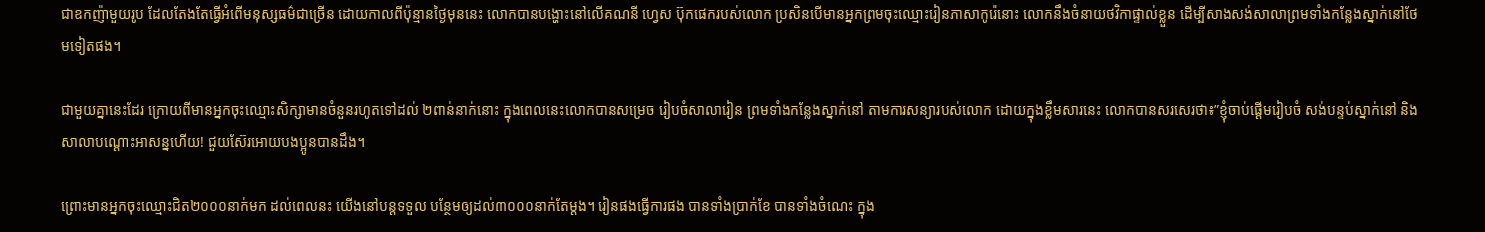ជាឧកញ៉ាមួយរូប ដែលតែងតែធ្វើអំពើមនុស្សធម៌ជាច្រើន ដោយកាលពីប៉ុន្មានថ្ងៃមុននេះ លោកបានបង្ហោះនៅលើគណនី ហ្វេស ប៊ុកផេករបស់លោក ប្រសិនបើមានអ្នកព្រមចុះឈ្មោះរៀនភាសាកូរ៉េនោះ លោកនឹងចំនាយថវិកាផ្ទាល់ខ្លួន ដើម្បីសាងសង់សាលាព្រមទាំងកន្លែងស្នាក់នៅថែមទៀតផង។

ជាមួយគ្នានេះដែរ ក្រោយពីមានអ្នកចុះឈ្មោះសិក្សាមានចំនួនរហូតទៅដល់ ២ពាន់នាក់នោះ ក្នុងពេលនេះលោកបានសម្រេច រៀបចំសាលារៀន ព្រមទាំងកន្លែងស្នាក់នៅ តាមការសន្យារបស់លោក ដោយក្នុងខ្លឹមសារនេះ លោកបានសរសេរថា៖”ខ្ញុំចាប់ផ្ដើមរៀបចំ សង់បន្ទប់ស្នាក់នៅ និងសាលាបណ្ដោះអាសន្នហើយ! ជួយស៊ែរអោយបងប្អូនបានដឹង។

ព្រោះមានអ្នកចុះឈ្មោះជិត២០០០នាក់មក ដល់ពេលនះ យើងនៅបន្តទទួល បន្ថែមឲ្យដល់៣០០០នាក់តែម្ដង។ រៀនផងធ្វើការផង បានទាំងប្រាក់ខែ បានទាំងចំណេះ ក្នុង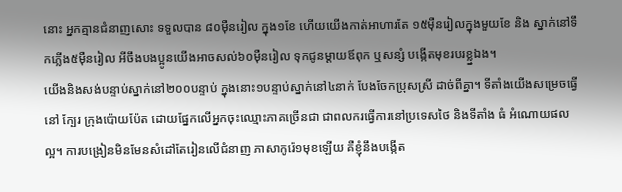នោះ អ្នកគ្មានជំនាញសោះ ទទួលបាន ៨០ម៉ឺនរៀល ក្នុង១ខែ ហើយយើងកាត់អាហារតែ ១៥ម៉ឺនរៀលក្នុងមួយខែ និង ស្នាក់នៅទឹកភ្លើង៥ម៉ឺនរៀល អីចឹងបងប្អូនយើងអាចសល់៦០ម៉ឺនរៀល ទុកជូនម្ដាយឪពុក ឬសន្សំ បង្កើតមុខរបរខ្ល្នឯង។
យើងនិងសង់បន្ទាប់ស្នាក់នៅ២០០បន្ទាប់ ក្នុងនោះ១បន្ទាប់ស្នាក់នៅ៤នាក់ បែងចែកប្រុសស្រី ដាច់ពីគ្នា។ ទីតាំងយើងសម្រេចធ្វើនៅ ក្បែរ ក្រុងប៉ោយប៉ែត ដោយផ្នែកលើអ្នកចុះឈ្មោះភាគច្រើនជា ជាពលករធ្វើការនៅប្រទេសថៃ និងទីតាំង ធំ អំណោយផលល្អ។ ការបង្រៀនមិនមែនសំដៅតែរៀនលើជំនាញ ភាសាកូរ៉េ១មុខឡើយ គឺខ្ញុំនឹងបង្កើត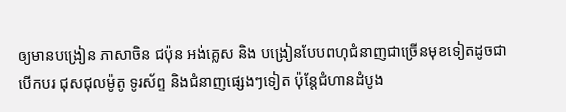ឲ្យមានបង្រៀន ភាសាចិន ជប៉ុន អង់គ្លេស និង បង្រៀនបែបពហុជំនាញជាច្រើនមុខទៀតដូចជាបើកបរ ជុសជុលម៉ូតូ ទូរស័ព្ទ និងជំនាញផ្សេងៗទៀត ប៉ុន្តែជំហានដំបូង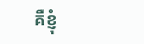គឺខ្ញុំ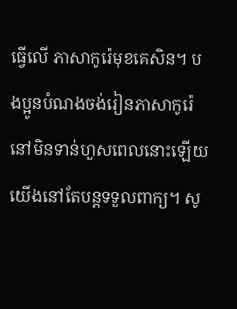ធ្វើលើ ភាសាកូរ៉េមុខគេសិន។ បងប្អូនបំណងចង់រៀនភាសាកូរ៉េ នៅមិនទាន់ហួសពេលនោះឡើយយើងនៅតែបន្តទទួលពាក្យ។ សូ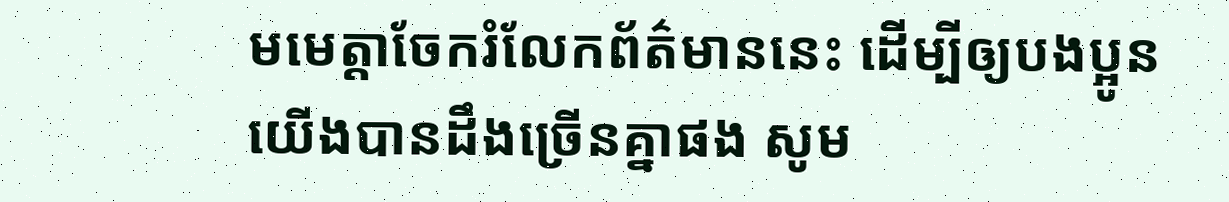មមេត្តាចែករំលែកព័ត៌មាននេះ ដើម្បីឲ្យបងប្អូនយើងបានដឹងច្រើនគ្នាផង សូម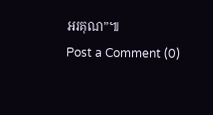អរគុណ”៕
Post a Comment (0)